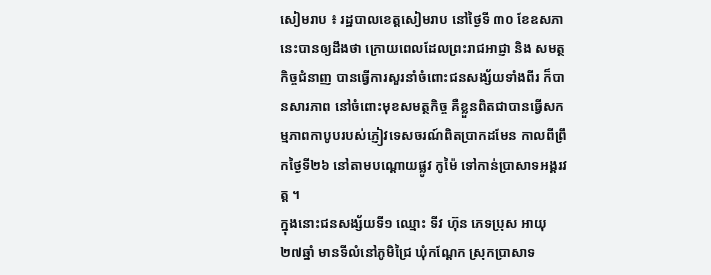សៀមរាប ៖ រដ្ឋបាលខេត្តសៀមរាប នៅថ្ងៃទី ៣០ ខែឧសភានេះបានឲ្យដឹងថា ក្រោយពេលដែលព្រះរាជអាជ្ញា និង សមត្ថកិច្ចជំនាញ បានធ្វើការសួរនាំចំពោះជនសង្ស័យទាំងពីរ ក៏បានសារភាព នៅចំពោះមុខសមត្ថកិច្ច គឺខ្លួនពិតជាបានធ្វើសកម្មភាពកាបូបរបស់ភ្ញៀវទេសចរណ៍ពិតប្រាកដមែន កាលពីព្រឹកថ្ងៃទី២៦ នៅតាមបណ្តោយផ្លូវ កូម៉ៃ ទៅកាន់ប្រាសាទអង្គរវត្ត ។
ក្នុងនោះជនសង្ស័យទី១ ឈ្មោះ ទីវ ហ៊ុន ភេទប្រុស អាយុ ២៧ឆ្នាំ មានទីលំនៅភូមិជ្រៃ ឃុំកណ្តែក ស្រុកប្រាសាទ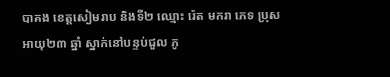បាគង ខេត្តសៀមរាប និងទី២ ឈ្មោះ រ៉េត មករា ភេទ ប្រុស អាយុ២៣ ឆ្នាំ ស្នាក់នៅបន្ទប់ជួល ភូ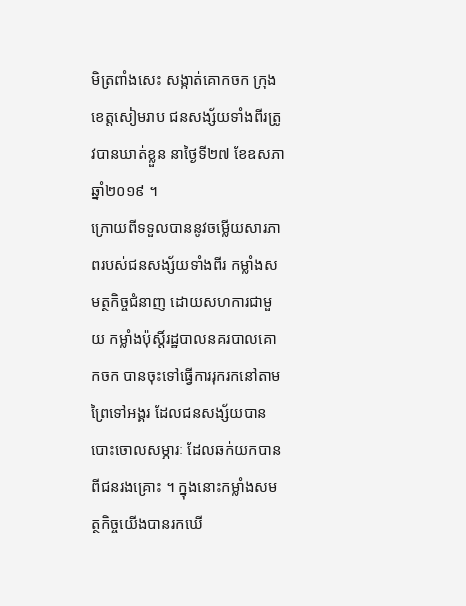មិត្រពាំងសេះ សង្កាត់គោកចក ក្រុង ខេត្តសៀមរាប ជនសង្ស័យទាំងពីរត្រូវបានឃាត់ខ្លួន នាថ្ងៃទី២៧ ខែឧសភា ឆ្នាំ២០១៩ ។
ក្រោយពីទទួលបាននូវចម្លើយសារភាពរបស់ជនសង្ស័យទាំងពីរ កម្លាំងសមត្ថកិច្ចជំនាញ ដោយសហការជាមួយ កម្លាំងប៉ុស្តិ៍រដ្ឋបាលនគរបាលគោកចក បានចុះទៅធ្វើការរុករកនៅតាមព្រៃទៅអង្គរ ដែលជនសង្ស័យបានបោះចោលសម្ភារៈ ដែលឆក់យកបានពីជនរងគ្រោះ ។ ក្នុងនោះកម្លាំងសមត្ថកិច្ចយើងបានរកឃើ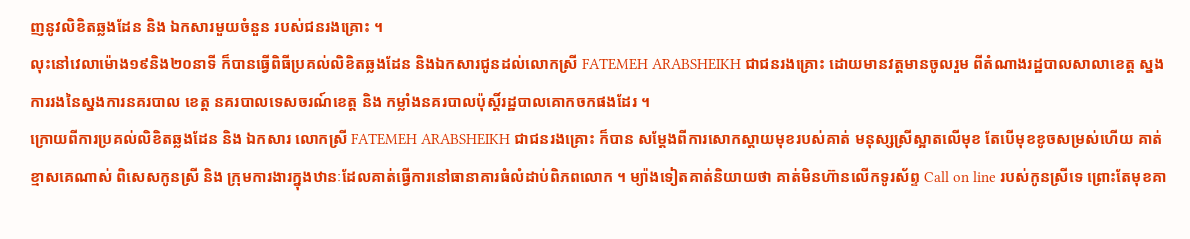ញនូវលិខិតឆ្លងដែន និង ឯកសារមួយចំនួន របស់ជនរងគ្រោះ ។
លុះនៅវេលាម៉ោង១៩និង២០នាទី ក៏បានធ្វើពិធីប្រគល់លិខិតឆ្លងដែន និងឯកសារជូនដល់លោកស្រី FATEMEH ARABSHEIKH ជាជនរងគ្រោះ ដោយមានវត្តមានចូលរួម ពីតំណាងរដ្ឋបាលសាលាខេត្ត ស្នងការរងនៃស្នងការនគរបាល ខេត្ត នគរបាលទេសចរណ៍ខេត្ត និង កម្លាំងនគរបាលប៉ុស្តិ៍រដ្ឋបាលគោកចកផងដែរ ។
ក្រោយពីការប្រគល់លិខិតឆ្លងដែន និង ឯកសារ លោកស្រី FATEMEH ARABSHEIKH ជាជនរងគ្រោះ ក៏បាន សម្តែងពីការសោកស្ដាយមុខរបស់គាត់ មនុស្សស្រីស្អាតលើមុខ តែបើមុខខូចសម្រស់ហើយ គាត់ខ្មាសគេណាស់ ពិសេសកូនស្រី និង ក្រុមការងារក្នុងឋានៈដែលគាត់ធ្វើការនៅធានាគារធំលំដាប់ពិភពលោក ។ ម្យ៉ាងទៀតគាត់និយាយថា គាត់មិនហ៊ានលើកទូរស័ព្ទ Call on line របស់កូនស្រីទេ ព្រោះតែមុខគា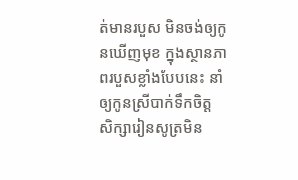ត់មានរបួស មិនចង់ឲ្យកូនឃើញមុខ ក្នុងស្ថានភាពរបួសខ្លាំងបែបនេះ នាំឲ្យកូនស្រីបាក់ទឹកចិត្ត សិក្សារៀនសូត្រមិន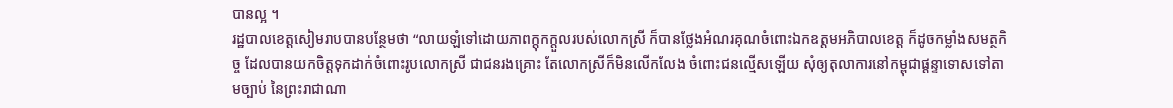បានល្អ ។
រដ្ឋបាលខេត្តសៀមរាបបានបន្ថែមថា “លាយឡំទៅដោយភាពក្តុកក្តួលរបស់លោកស្រី ក៏បានថ្លែងអំណរគុណចំពោះឯកឧត្តមអភិបាលខេត្ត ក៏ដូចកម្លាំងសមត្ថកិច្ច ដែលបានយកចិត្តទុកដាក់ចំពោះរូបលោកស្រី ជាជនរងគ្រោះ តែលោកស្រីក៏មិនលើកលែង ចំពោះជនល្មើសឡើយ សុំឲ្យតុលាការនៅកម្ពុជាផ្តន្ទាទោសទៅតាមច្បាប់ នៃព្រះរាជាណា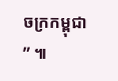ចក្រកម្ពុជា ” ៕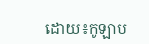ដោយ៖កូឡាប